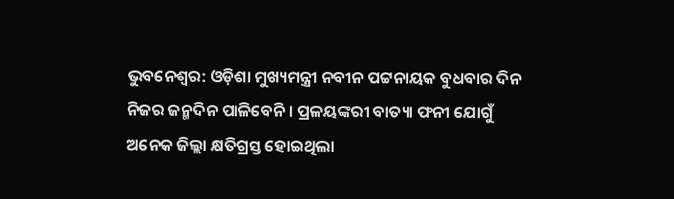ଭୁବନେଶ୍ୱର: ଓଡ଼ିଶା ମୁଖ୍ୟମନ୍ତ୍ରୀ ନବୀନ ପଟ୍ଟନାୟକ ବୁଧବାର ଦିନ ନିଜର ଜନ୍ମଦିନ ପାଳିବେନି । ପ୍ରଳୟଙ୍କରୀ ବାତ୍ୟା ଫନୀ ଯୋଗୁଁ ଅନେକ ଜିଲ୍ଲା କ୍ଷତିଗ୍ରସ୍ତ ହୋଇଥିଲା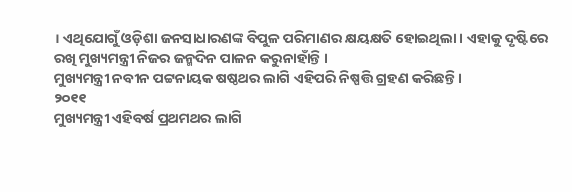। ଏଥିଯୋଗୁଁ ଓଡ଼ିଶା ଜନସାଧାରଣଙ୍କ ବିପୁଳ ପରିମାଣର କ୍ଷୟକ୍ଷତି ହୋଇଥିଲା । ଏହାକୁ ଦୃଷ୍ଟିରେ ରଖି ମୁଖ୍ୟମନ୍ତ୍ରୀ ନିଜର ଜନ୍ମଦିନ ପାଳନ କରୁନାହାଁନ୍ତି ।
ମୁଖ୍ୟମନ୍ତ୍ରୀ ନବୀନ ପଟ୍ଟନାୟକ ଷଷ୍ଠଥର ଲାଗି ଏହିପରି ନିଷ୍ପତ୍ତି ଗ୍ରହଣ କରିଛନ୍ତି ।
୨୦୧୧
ମୁଖ୍ୟମନ୍ତ୍ରୀ ଏହିବର୍ଷ ପ୍ରଥମଥର ଲାଗି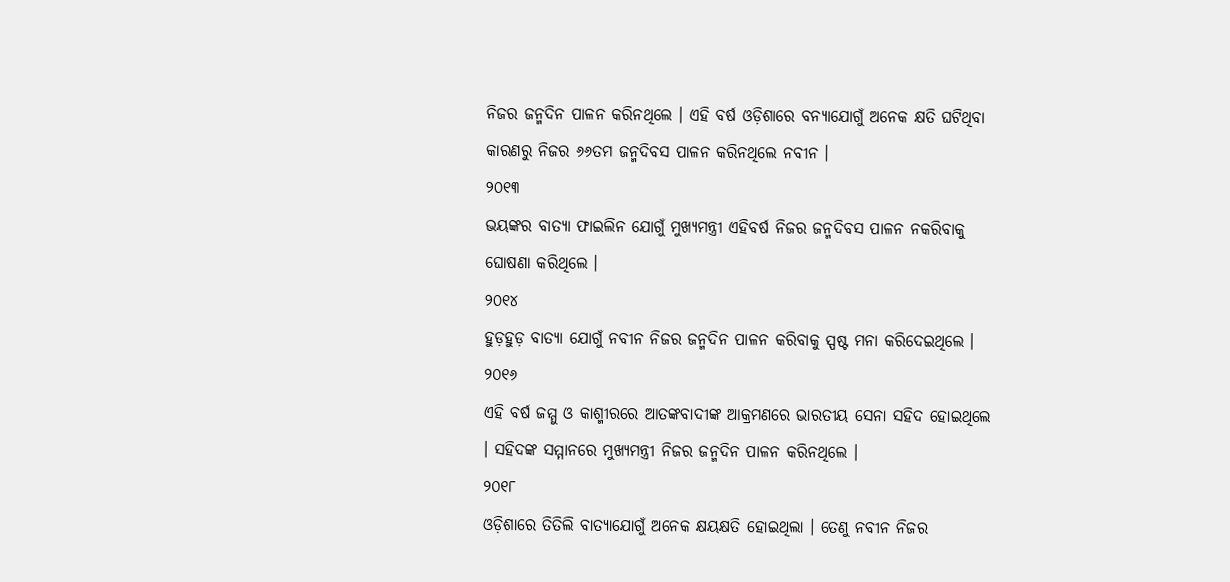ନିଜର ଜନ୍ମଦିନ ପାଳନ କରିନଥିଲେ । ଏହି ବର୍ଷ ଓଡ଼ିଶାରେ ବନ୍ୟାଯୋଗୁଁ ଅନେକ କ୍ଷତି ଘଟିଥିବା କାରଣରୁ ନିଜର ୬୬ତମ ଜନ୍ମଦିବସ ପାଳନ କରିନଥିଲେ ନବୀନ ।
୨୦୧୩
ଭୟଙ୍କର ବାତ୍ୟା ଫାଇଲିନ ଯୋଗୁଁ ମୁଖ୍ୟମନ୍ତ୍ରୀ ଏହିବର୍ଷ ନିଜର ଜନ୍ମଦିବସ ପାଳନ ନକରିବାକୁ ଘୋଷଣା କରିଥିଲେ ।
୨୦୧୪
ହୁଡ଼ହୁଡ଼ ବାତ୍ୟା ଯୋଗୁଁ ନବୀନ ନିଜର ଜନ୍ମଦିନ ପାଳନ କରିବାକୁ ସ୍ପଷ୍ଟ ମନା କରିଦେଇଥିଲେ ।
୨୦୧୬
ଏହି ବର୍ଷ ଜମ୍ମୁ ଓ କାଶ୍ମୀରରେ ଆତଙ୍କବାଦୀଙ୍କ ଆକ୍ରମଣରେ ଭାରତୀୟ ସେନା ସହିଦ ହୋଇଥିଲେ । ସହିଦଙ୍କ ସମ୍ମାନରେ ମୁଖ୍ୟମନ୍ତ୍ରୀ ନିଜର ଜନ୍ମଦିନ ପାଳନ କରିନଥିଲେ ।
୨୦୧୮
ଓଡ଼ିଶାରେ ତିତିଲି ବାତ୍ୟାଯୋଗୁଁ ଅନେକ କ୍ଷୟକ୍ଷତି ହୋଇଥିଲା । ତେଣୁ ନବୀନ ନିଜର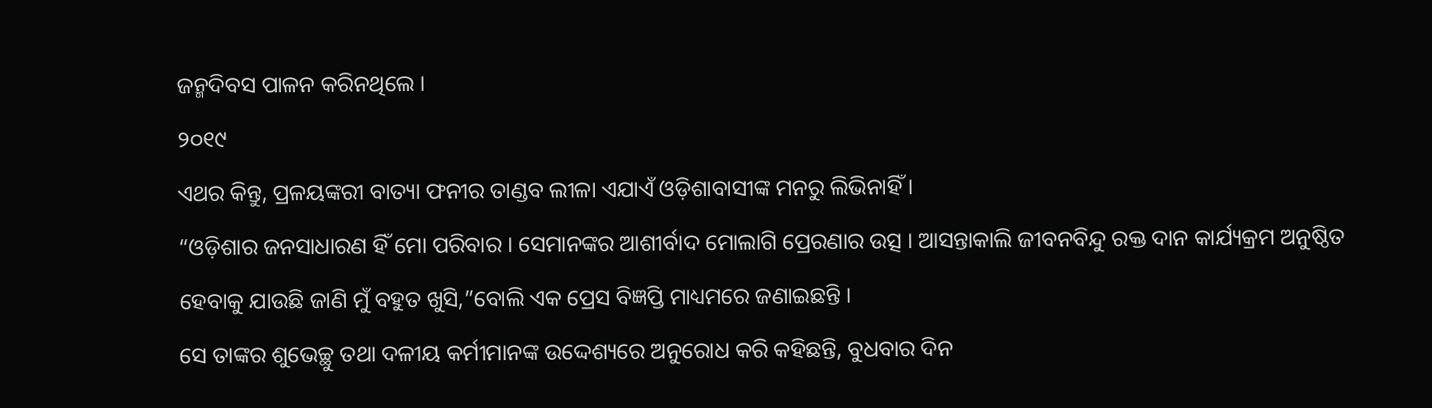ଜନ୍ମଦିବସ ପାଳନ କରିନଥିଲେ ।
୨୦୧୯
ଏଥର କିନ୍ତୁ, ପ୍ରଳୟଙ୍କରୀ ବାତ୍ୟା ଫନୀର ତାଣ୍ଡବ ଲୀଳା ଏଯାଏଁ ଓଡ଼ିଶାବାସୀଙ୍କ ମନରୁ ଲିଭିନାହିଁ ।
“ଓଡ଼ିଶାର ଜନସାଧାରଣ ହିଁ ମୋ ପରିବାର । ସେମାନଙ୍କର ଆଶୀର୍ବାଦ ମୋଲାଗି ପ୍ରେରଣାର ଉତ୍ସ । ଆସନ୍ତାକାଲି ଜୀବନବିନ୍ଦୁ ରକ୍ତ ଦାନ କାର୍ଯ୍ୟକ୍ରମ ଅନୁଷ୍ଠିତ ହେବାକୁ ଯାଉଛି ଜାଣି ମୁଁ ବହୁତ ଖୁସି,”ବୋଲି ଏକ ପ୍ରେସ ବିଜ୍ଞପ୍ତି ମାଧ୍ୟମରେ ଜଣାଇଛନ୍ତି ।
ସେ ତାଙ୍କର ଶୁଭେଚ୍ଛୁ ତଥା ଦଳୀୟ କର୍ମୀମାନଙ୍କ ଉଦ୍ଦେଶ୍ୟରେ ଅନୁରୋଧ କରି କହିଛନ୍ତି, ବୁଧବାର ଦିନ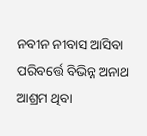ନବୀନ ନୀବାସ ଆସିବା ପରିବର୍ତ୍ତେ ବିଭିନ୍ନ ଅନାଥ ଆଶ୍ରମ ଥିବା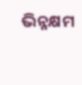ଭିନ୍ନକ୍ଷମ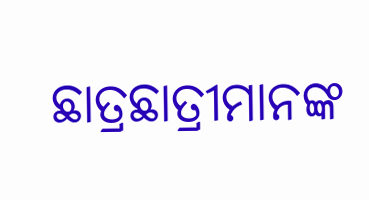ଛାତ୍ରଛାତ୍ରୀମାନଙ୍କ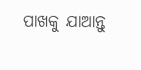ପାଖକୁ ଯାଆନ୍ତୁ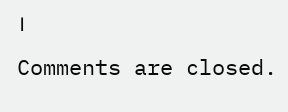।
Comments are closed.